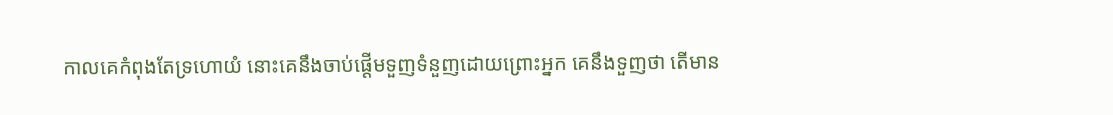កាលគេកំពុងតែទ្រហោយំ នោះគេនឹងចាប់ផ្តើមទួញទំនួញដោយព្រោះអ្នក គេនឹងទួញថា តើមាន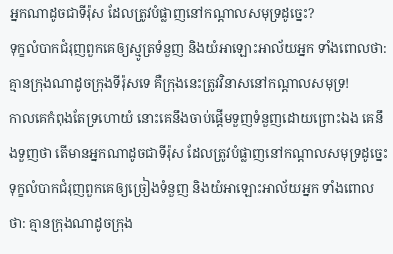អ្នកណាដូចជាទីរ៉ុស ដែលត្រូវបំផ្លាញនៅកណ្ដាលសមុទ្រដូច្នេះ?
ទុក្ខលំបាកជំរុញពួកគេឲ្យស្មូត្រទំនួញ និងយំអាឡោះអាល័យអ្នក ទាំងពោលថា: គ្មានក្រុងណាដូចក្រុងទីរ៉ុសទេ គឺក្រុងនេះត្រូវវិនាសនៅកណ្ដាលសមុទ្រ!
កាលគេកំពុងតែទ្រហោយំ នោះគេនឹងចាប់ផ្តើមទួញទំនួញដោយព្រោះឯង គេនឹងទួញថា តើមានអ្នកណាដូចជាទីរ៉ុស ដែលត្រូវបំផ្លាញនៅកណ្តាលសមុទ្រដូច្នេះ
ទុក្ខលំបាកជំរុញពួកគេឲ្យច្រៀងទំនួញ និងយំអាឡោះអាល័យអ្នក ទាំងពោលថា: គ្មានក្រុងណាដូចក្រុង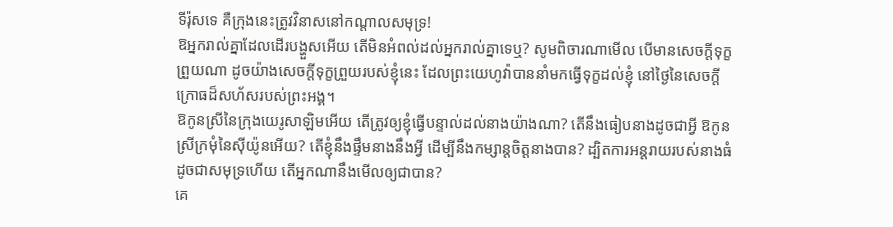ទីរ៉ុសទេ គឺក្រុងនេះត្រូវវិនាសនៅកណ្ដាលសមុទ្រ!
ឱអ្នករាល់គ្នាដែលដើរបង្ហួសអើយ តើមិនអំពល់ដល់អ្នករាល់គ្នាទេឬ? សូមពិចារណាមើល បើមានសេចក្ដីទុក្ខព្រួយណា ដូចយ៉ាងសេចក្ដីទុក្ខព្រួយរបស់ខ្ញុំនេះ ដែលព្រះយេហូវ៉ាបាននាំមកធ្វើទុក្ខដល់ខ្ញុំ នៅថ្ងៃនៃសេចក្ដីក្រោធដ៏សហ័សរបស់ព្រះអង្គ។
ឱកូនស្រីនៃក្រុងយេរូសាឡិមអើយ តើត្រូវឲ្យខ្ញុំធ្វើបន្ទាល់ដល់នាងយ៉ាងណា? តើនឹងធៀបនាងដូចជាអ្វី ឱកូនស្រីក្រមុំនៃស៊ីយ៉ូនអើយ? តើខ្ញុំនឹងផ្ទឹមនាងនឹងអ្វី ដើម្បីនឹងកម្សាន្តចិត្តនាងបាន? ដ្បិតការអន្តរាយរបស់នាងធំដូចជាសមុទ្រហើយ តើអ្នកណានឹងមើលឲ្យជាបាន?
គេ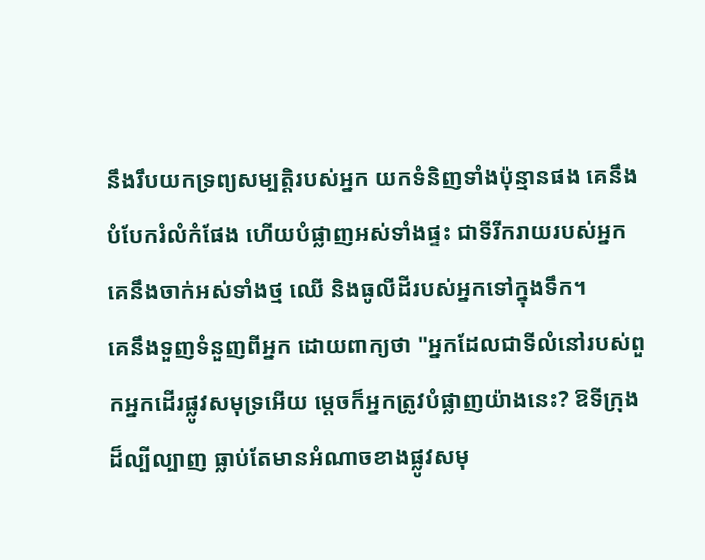នឹងរឹបយកទ្រព្យសម្បត្តិរបស់អ្នក យកទំនិញទាំងប៉ុន្មានផង គេនឹងបំបែករំលំកំផែង ហើយបំផ្លាញអស់ទាំងផ្ទះ ជាទីរីករាយរបស់អ្នក គេនឹងចាក់អស់ទាំងថ្ម ឈើ និងធូលីដីរបស់អ្នកទៅក្នុងទឹក។
គេនឹងទួញទំនួញពីអ្នក ដោយពាក្យថា "អ្នកដែលជាទីលំនៅរបស់ពួកអ្នកដើរផ្លូវសមុទ្រអើយ ម្តេចក៏អ្នកត្រូវបំផ្លាញយ៉ាងនេះ? ឱទីក្រុងដ៏ល្បីល្បាញ ធ្លាប់តែមានអំណាចខាងផ្លូវសមុ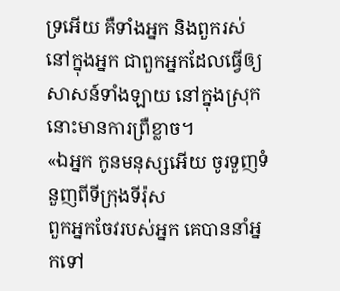ទ្រអើយ គឺទាំងអ្នក និងពួករស់នៅក្នុងអ្នក ជាពួកអ្នកដែលធ្វើឲ្យសាសន៍ទាំងឡាយ នៅក្នុងស្រុកនោះមានការព្រឺខ្លាច។
«ឯអ្នក កូនមនុស្សអើយ ចូរទួញទំនួញពីទីក្រុងទីរ៉ុស
ពួកអ្នកចែវរបស់អ្នក គេបាននាំអ្នកទៅ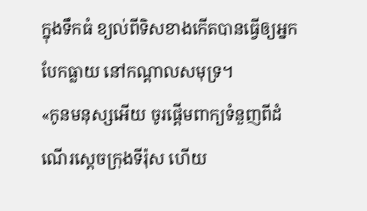ក្នុងទឹកធំ ខ្យល់ពីទិសខាងកើតបានធ្វើឲ្យអ្នកបែកធ្លាយ នៅកណ្ដាលសមុទ្រ។
«កូនមនុស្សអើយ ចូរផ្តើមពាក្យទំនួញពីដំណើរស្តេចក្រុងទីរ៉ុស ហើយ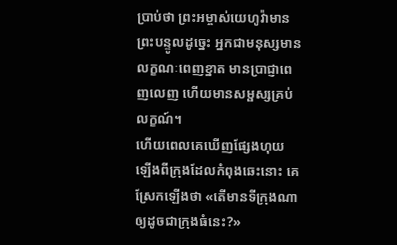ប្រាប់ថា ព្រះអម្ចាស់យេហូវ៉ាមានព្រះបន្ទូលដូច្នេះ អ្នកជាមនុស្សមានលក្ខណៈពេញខ្នាត មានប្រាជ្ញាពេញលេញ ហើយមានសម្ផស្សគ្រប់លក្ខណ៍។
ហើយពេលគេឃើញផ្សែងហុយឡើងពីក្រុងដែលកំពុងឆេះនោះ គេស្រែកឡើងថា «តើមានទីក្រុងណាឲ្យដូចជាក្រុងធំនេះ?»